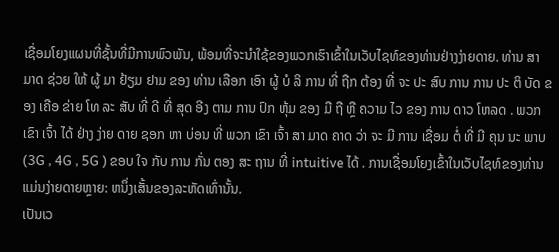ເຊື່ອມໂຍງແຜນທີ່ຊັ້ນທີ່ມີການພົວພັນ, ພ້ອມທີ່ຈະນໍາໃຊ້ຂອງພວກເຮົາເຂົ້າໃນເວັບໄຊທ໌ຂອງທ່ານຢ່າງງ່າຍດາຍ. ທ່ານ ສາ ມາດ ຊ່ວຍ ໃຫ້ ຜູ້ ມາ ຢ້ຽມ ຢາມ ຂອງ ທ່ານ ເລືອກ ເອົາ ຜູ້ ບໍ ລິ ການ ທີ່ ຖືກ ຕ້ອງ ທີ່ ຈະ ປະ ສົບ ການ ການ ປະ ຕິ ບັດ ຂອງ ເຄືອ ຂ່າຍ ໂທ ລະ ສັບ ທີ່ ດີ ທີ່ ສຸດ ອີງ ຕາມ ການ ປົກ ຫຸ້ມ ຂອງ ມື ຖື ຫຼື ຄວາມ ໄວ ຂອງ ການ ດາວ ໂຫລດ . ພວກ ເຂົາ ເຈົ້າ ໄດ້ ຢ່າງ ງ່າຍ ດາຍ ຊອກ ຫາ ບ່ອນ ທີ່ ພວກ ເຂົາ ເຈົ້າ ສາ ມາດ ຄາດ ວ່າ ຈະ ມີ ການ ເຊື່ອມ ຕໍ່ ທີ່ ມີ ຄຸນ ນະ ພາບ (3G , 4G , 5G ) ຂອບ ໃຈ ກັບ ການ ກັ່ນ ຕອງ ສະ ຖານ ທີ່ intuitive ໄດ້ . ການເຊື່ອມໂຍງເຂົ້າໃນເວັບໄຊທ໌ຂອງທ່ານແມ່ນງ່າຍດາຍຫຼາຍ: ຫນຶ່ງເສັ້ນຂອງລະຫັດເທົ່ານັ້ນ.
ເປັນເວ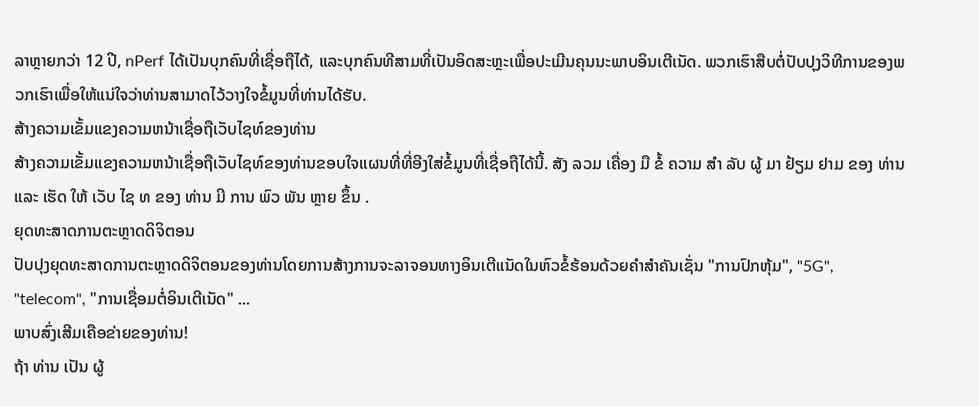ລາຫຼາຍກວ່າ 12 ປີ, nPerf ໄດ້ເປັນບຸກຄົນທີ່ເຊື່ອຖືໄດ້, ແລະບຸກຄົນທີສາມທີ່ເປັນອິດສະຫຼະເພື່ອປະເມີນຄຸນນະພາບອິນເຕີເນັດ. ພວກເຮົາສືບຕໍ່ປັບປຸງວິທີການຂອງພວກເຮົາເພື່ອໃຫ້ແນ່ໃຈວ່າທ່ານສາມາດໄວ້ວາງໃຈຂໍ້ມູນທີ່ທ່ານໄດ້ຮັບ.
ສ້າງຄວາມເຂັ້ມແຂງຄວາມຫນ້າເຊື່ອຖືເວັບໄຊທ໌ຂອງທ່ານ
ສ້າງຄວາມເຂັ້ມແຂງຄວາມຫນ້າເຊື່ອຖືເວັບໄຊທ໌ຂອງທ່ານຂອບໃຈແຜນທີ່ທີ່ອີງໃສ່ຂໍ້ມູນທີ່ເຊື່ອຖືໄດ້ນີ້. ສັງ ລວມ ເຄື່ອງ ມື ຂໍ້ ຄວາມ ສໍາ ລັບ ຜູ້ ມາ ຢ້ຽມ ຢາມ ຂອງ ທ່ານ ແລະ ເຮັດ ໃຫ້ ເວັບ ໄຊ ທ ຂອງ ທ່ານ ມີ ການ ພົວ ພັນ ຫຼາຍ ຂຶ້ນ .
ຍຸດທະສາດການຕະຫຼາດດິຈິຕອນ
ປັບປຸງຍຸດທະສາດການຕະຫຼາດດິຈິຕອນຂອງທ່ານໂດຍການສ້າງການຈະລາຈອນທາງອິນເຕີແນັດໃນຫົວຂໍ້ຮ້ອນດ້ວຍຄໍາສໍາຄັນເຊັ່ນ "ການປົກຫຸ້ມ", "5G", "telecom", "ການເຊື່ອມຕໍ່ອິນເຕີເນັດ" ...
ພາບສົ່ງເສີມເຄືອຂ່າຍຂອງທ່ານ!
ຖ້າ ທ່ານ ເປັນ ຜູ້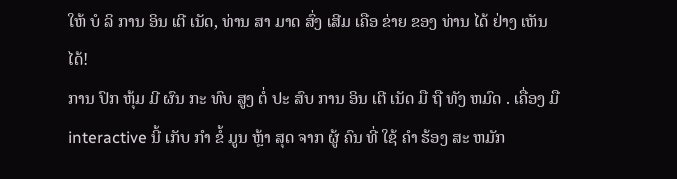ໃຫ້ ບໍ ລິ ການ ອິນ ເຕີ ເນັດ, ທ່ານ ສາ ມາດ ສົ່ງ ເສີມ ເຄືອ ຂ່າຍ ຂອງ ທ່ານ ໄດ້ ຢ່າງ ເຫັນ ໄດ້!
ການ ປົກ ຫຸ້ມ ມີ ຜົນ ກະ ທົບ ສູງ ຕໍ່ ປະ ສົບ ການ ອິນ ເຕີ ເນັດ ມື ຖື ທັງ ຫມົດ . ເຄື່ອງ ມື interactive ນີ້ ເກັບ ກໍາ ຂໍ້ ມູນ ຫຼ້າ ສຸດ ຈາກ ຜູ້ ຄົນ ທີ່ ໃຊ້ ຄໍາ ຮ້ອງ ສະ ຫມັກ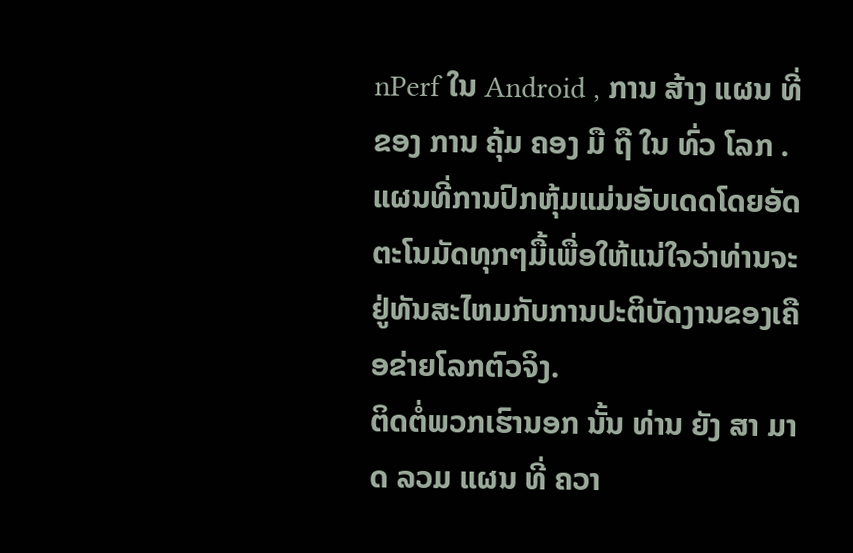nPerf ໃນ Android , ການ ສ້າງ ແຜນ ທີ່ ຂອງ ການ ຄຸ້ມ ຄອງ ມື ຖື ໃນ ທົ່ວ ໂລກ . ແຜນທີ່ການປົກຫຸ້ມແມ່ນອັບເດດໂດຍອັດຕະໂນມັດທຸກໆມື້ເພື່ອໃຫ້ແນ່ໃຈວ່າທ່ານຈະຢູ່ທັນສະໄຫມກັບການປະຕິບັດງານຂອງເຄືອຂ່າຍໂລກຕົວຈິງ.
ຕິດຕໍ່ພວກເຮົານອກ ນັ້ນ ທ່ານ ຍັງ ສາ ມາດ ລວມ ແຜນ ທີ່ ຄວາ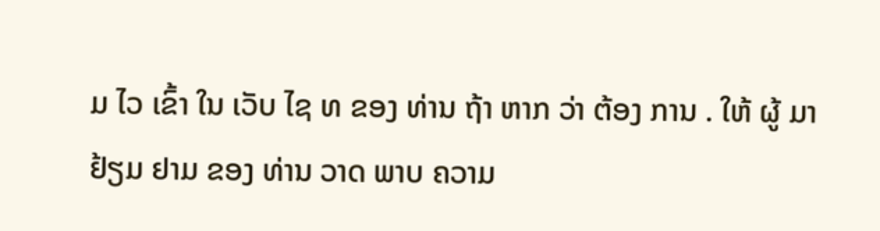ມ ໄວ ເຂົ້າ ໃນ ເວັບ ໄຊ ທ ຂອງ ທ່ານ ຖ້າ ຫາກ ວ່າ ຕ້ອງ ການ . ໃຫ້ ຜູ້ ມາ ຢ້ຽມ ຢາມ ຂອງ ທ່ານ ວາດ ພາບ ຄວາມ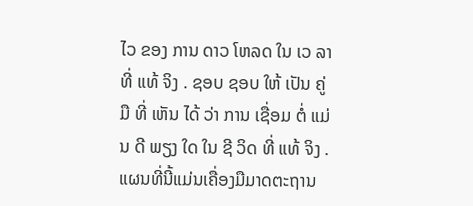ໄວ ຂອງ ການ ດາວ ໂຫລດ ໃນ ເວ ລາ ທີ່ ແທ້ ຈິງ . ຊອບ ຊອບ ໃຫ້ ເປັນ ຄູ່ ມື ທີ່ ເຫັນ ໄດ້ ວ່າ ການ ເຊື່ອມ ຕໍ່ ແມ່ນ ດີ ພຽງ ໃດ ໃນ ຊີ ວິດ ທີ່ ແທ້ ຈິງ . ແຜນທີ່ນີ້ແມ່ນເຄື່ອງມືມາດຕະຖານ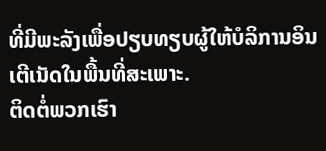ທີ່ມີພະລັງເພື່ອປຽບທຽບຜູ້ໃຫ້ບໍລິການອິນເຕີເນັດໃນພື້ນທີ່ສະເພາະ.
ຕິດຕໍ່ພວກເຮົາ